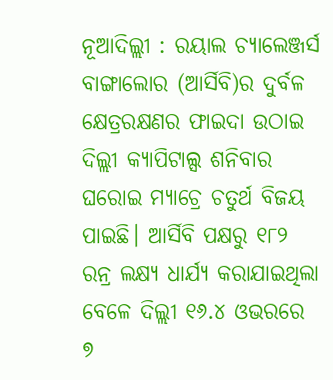ନୂଆଦିଲ୍ଲୀ : ରୟାଲ ଚ୍ୟାଲେଞ୍ଜର୍ସ ବାଙ୍ଗାଲୋର (ଆର୍ସିବି)ର ଦୁର୍ବଳ କ୍ଷେତ୍ରରକ୍ଷଣର ଫାଇଦା ଉଠାଇ ଦିଲ୍ଲୀ କ୍ୟାପିଟାଲ୍ସ ଶନିବାର ଘରୋଇ ମ୍ୟାଚ୍ରେ ଚତୁର୍ଥ ବିଜୟ ପାଇଛି। ଆର୍ସିବି ପକ୍ଷରୁ ୧୮୨ ରନ୍ର ଲକ୍ଷ୍ୟ ଧାର୍ଯ୍ୟ କରାଯାଇଥିଲା ବେଳେ ଦିଲ୍ଲୀ ୧୬.୪ ଓଭରରେ ୭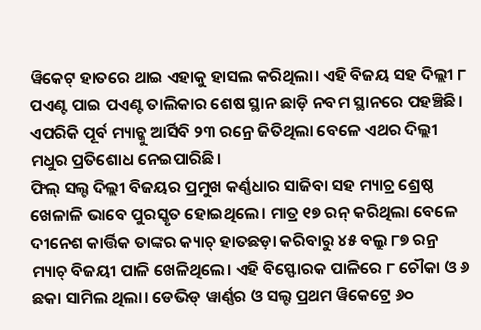ୱିକେଟ୍ ହାତରେ ଥାଇ ଏହାକୁ ହାସଲ କରିଥିଲା। ଏହି ବିଜୟ ସହ ଦିଲ୍ଲୀ ୮ ପଏଣ୍ଟ ପାଇ ପଏଣ୍ଟ ତାଲିକାର ଶେଷ ସ୍ଥାନ ଛାଡ଼ି ନବମ ସ୍ଥାନରେ ପହଞ୍ଚିଛି। ଏପରିକି ପୂର୍ବ ମ୍ୟାଚ୍କୁ ଆର୍ସିବି ୨୩ ରନ୍ରେ ଜିତିଥିଲା ବେଳେ ଏଥର ଦିଲ୍ଲୀ ମଧୁର ପ୍ରତିଶୋଧ ନେଇପାରିଛି।
ଫିଲ୍ ସଲ୍ଟ ଦିଲ୍ଲୀ ବିଜୟର ପ୍ରମୁଖ କର୍ଣ୍ଣଧାର ସାଜିବା ସହ ମ୍ୟାଚ୍ର ଶ୍ରେଷ୍ଠ ଖେଳାଳି ଭାବେ ପୁରସ୍କୃତ ହୋଇଥିଲେ। ମାତ୍ର ୧୭ ରନ୍ କରିଥିଲା ବେଳେ ଦୀନେଶ କାର୍ତ୍ତିକ ତାଙ୍କର କ୍ୟାଚ୍ ହାତଛଡ଼ା କରିବାରୁ ୪୫ ବଲ୍ରୁ ୮୭ ରନ୍ର ମ୍ୟାଚ୍ ବିଜୟୀ ପାଳି ଖେଳିଥିଲେ। ଏହି ବିସ୍ଫୋରକ ପାଳିରେ ୮ ଚୌକା ଓ ୬ ଛକା ସାମିଲ ଥିଲା। ଡେଭିଡ୍ ୱାର୍ଣ୍ଣର ଓ ସଲ୍ଟ ପ୍ରଥମ ୱିକେଟ୍ରେ ୬୦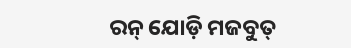ରନ୍ ଯୋଡ଼ି ମଜବୁତ୍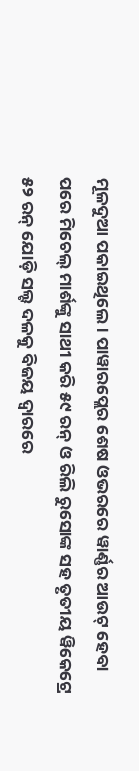ମୂଳଦୁଆ ପକାଇଥିଲେ। ପାୱାରପ୍ଲେର ଶେଷ ଓଭରରେ ୱାର୍ଣ୍ଣର ଆଉଟ୍ ହେବା ପରେ ମିଚେଲ୍ ମାର୍ଶଙ୍କୁ ସାଥୀ କରି ୫୯ ରନ୍ ଓ ରିଲି ରୁସୋଙ୍କ ସହ ତୃତୀୟ ୱିକେଟ୍ରେ ୫୨ ରନ୍ ଯୋଡ଼ି ସଲ୍ଟ ଦଳକୁ ବିଜୟ ଦ୍ବାରରେ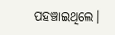ପହଞ୍ଚାଇଥିଲେ।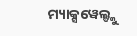ମ୍ୟାକ୍ସୱେଲ୍ଙ୍କୁ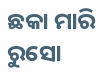ଛକା ମାରି ରୁସୋ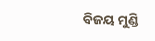ବିଜୟ ମୁଣ୍ଡି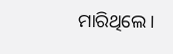ମାରିଥିଲେ।